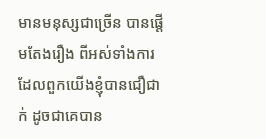មានមនុស្សជាច្រើន បានផ្តើមតែងរឿង ពីអស់ទាំងការដែលពួកយើងខ្ញុំបានជឿជាក់ ដូចជាគេបាន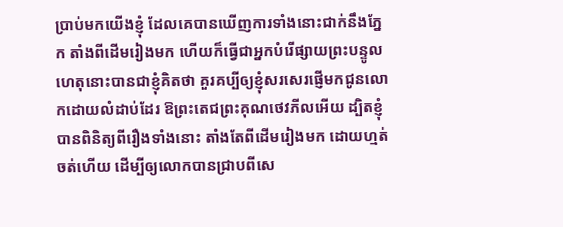ប្រាប់មកយើងខ្ញុំ ដែលគេបានឃើញការទាំងនោះជាក់នឹងភ្នែក តាំងពីដើមរៀងមក ហើយក៏ធ្វើជាអ្នកបំរើផ្សាយព្រះបន្ទូល ហេតុនោះបានជាខ្ញុំគិតថា គួរគប្បីឲ្យខ្ញុំសរសេរផ្ញើមកជូនលោកដោយលំដាប់ដែរ ឱព្រះតេជព្រះគុណថេវភីលអើយ ដ្បិតខ្ញុំបានពិនិត្យពីរឿងទាំងនោះ តាំងតែពីដើមរៀងមក ដោយហ្មត់ចត់ហើយ ដើម្បីឲ្យលោកបានជ្រាបពីសេ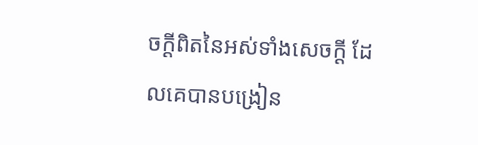ចក្ដីពិតនៃអស់ទាំងសេចក្ដី ដែលគេបានបង្រៀន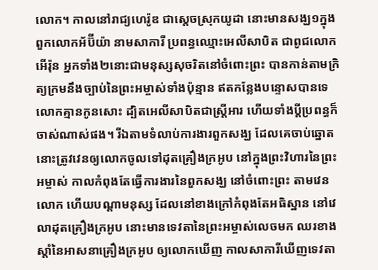លោក។ កាលនៅរាជ្យហេរ៉ូឌ ជាស្តេចស្រុកយូដា នោះមានសង្ឃ១ក្នុងពួកលោកអ័ប៊ីយ៉ា នាមសាការី ប្រពន្ធឈ្មោះអេលីសាបិត ជាពូជលោកអើរ៉ុន អ្នកទាំង២នោះជាមនុស្សសុចរិតនៅចំពោះព្រះ បានកាន់តាមក្រិត្យក្រមនឹងច្បាប់នៃព្រះអម្ចាស់ទាំងប៉ុន្មាន ឥតកន្លែងបន្ទោសបានទេ លោកគ្មានកូនសោះ ដ្បិតអេលីសាបិតជាស្ត្រីអារ ហើយទាំងប្ដីប្រពន្ធក៏ចាស់ណាស់ផង។ រីឯតាមទំលាប់ការងារពួកសង្ឃ ដែលគេចាប់ឆ្នោត នោះត្រូវវេនឲ្យលោកចូលទៅដុតគ្រឿងក្រអូប នៅក្នុងព្រះវិហារនៃព្រះអម្ចាស់ កាលកំពុងតែធ្វើការងារនៃពួកសង្ឃ នៅចំពោះព្រះ តាមវេនលោក ហើយបណ្តាមនុស្ស ដែលនៅខាងក្រៅកំពុងតែអធិស្ឋាន នៅវេលាដុតគ្រឿងក្រអូប នោះមានទេវតានៃព្រះអម្ចាស់លេចមក ឈរខាងស្តាំនៃអាសនាគ្រឿងក្រអូប ឲ្យលោកឃើញ កាលសាការីឃើញទេវតា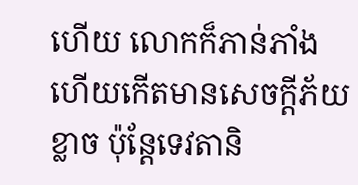ហើយ លោកក៏ភាន់ភាំង ហើយកើតមានសេចក្ដីភ័យខ្លាច ប៉ុន្តែទេវតានិ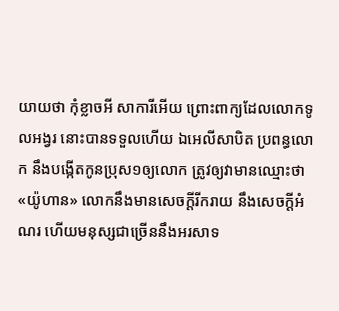យាយថា កុំខ្លាចអី សាការីអើយ ព្រោះពាក្យដែលលោកទូលអង្វរ នោះបានទទួលហើយ ឯអេលីសាបិត ប្រពន្ធលោក នឹងបង្កើតកូនប្រុស១ឲ្យលោក ត្រូវឲ្យវាមានឈ្មោះថា «យ៉ូហាន» លោកនឹងមានសេចក្ដីរីករាយ នឹងសេចក្ដីអំណរ ហើយមនុស្សជាច្រើននឹងអរសាទ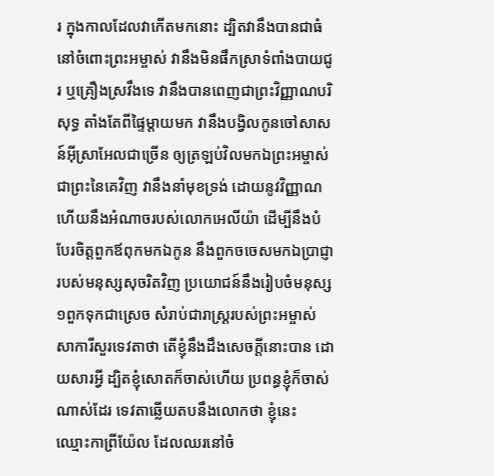រ ក្នុងកាលដែលវាកើតមកនោះ ដ្បិតវានឹងបានជាធំនៅចំពោះព្រះអម្ចាស់ វានឹងមិនផឹកស្រាទំពាំងបាយជូរ ឬគ្រឿងស្រវឹងទេ វានឹងបានពេញជាព្រះវិញ្ញាណបរិសុទ្ធ តាំងតែពីផ្ទៃម្តាយមក វានឹងបង្វិលកូនចៅសាសន៍អ៊ីស្រាអែលជាច្រើន ឲ្យត្រឡប់វិលមកឯព្រះអម្ចាស់ ជាព្រះនៃគេវិញ វានឹងនាំមុខទ្រង់ ដោយនូវវិញ្ញាណ ហើយនឹងអំណាចរបស់លោកអេលីយ៉ា ដើម្បីនឹងបំបែរចិត្តពួកឪពុកមកឯកូន នឹងពួកចចេសមកឯប្រាជ្ញារបស់មនុស្សសុចរិតវិញ ប្រយោជន៍នឹងរៀបចំមនុស្ស១ពួកទុកជាស្រេច សំរាប់ជារាស្ត្ររបស់ព្រះអម្ចាស់ សាការីសួរទេវតាថា តើខ្ញុំនឹងដឹងសេចក្ដីនោះបាន ដោយសារអ្វី ដ្បិតខ្ញុំសោតក៏ចាស់ហើយ ប្រពន្ធខ្ញុំក៏ចាស់ណាស់ដែរ ទេវតាឆ្លើយតបនឹងលោកថា ខ្ញុំនេះ ឈ្មោះកាព្រីយ៉ែល ដែលឈរនៅចំ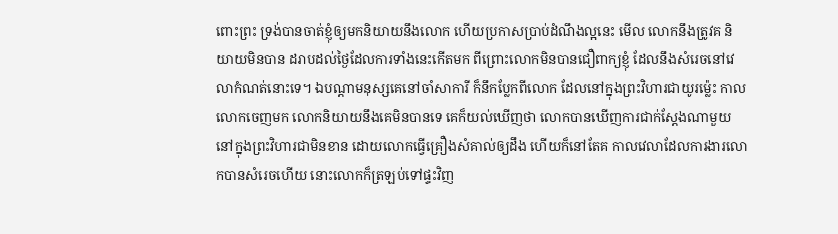ពោះព្រះ ទ្រង់បានចាត់ខ្ញុំឲ្យមកនិយាយនឹងលោក ហើយប្រកាសប្រាប់ដំណឹងល្អនេះ មើល លោកនឹងត្រូវគ និយាយមិនបាន ដរាបដល់ថ្ងៃដែលការទាំងនេះកើតមក ពីព្រោះលោកមិនបានជឿពាក្យខ្ញុំ ដែលនឹងសំរេចនៅវេលាកំណត់នោះទេ។ ឯបណ្តាមនុស្សគេនៅចាំសាការី ក៏នឹកប្លែកពីលោក ដែលនៅក្នុងព្រះវិហារជាយូរម៉្លេះ កាលលោកចេញមក លោកនិយាយនឹងគេមិនបានទេ គេក៏យល់ឃើញថា លោកបានឃើញការជាក់ស្តែងណាមួយ នៅក្នុងព្រះវិហារជាមិនខាន ដោយលោកធ្វើគ្រឿងសំគាល់ឲ្យដឹង ហើយក៏នៅតែគ កាលវេលាដែលការងារលោកបានសំរេចហើយ នោះលោកក៏ត្រឡប់ទៅផ្ទះវិញ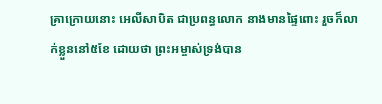គ្រាក្រោយនោះ អេលីសាបិត ជាប្រពន្ធលោក នាងមានផ្ទៃពោះ រួចក៏លាក់ខ្លួននៅ៥ខែ ដោយថា ព្រះអម្ចាស់ទ្រង់បាន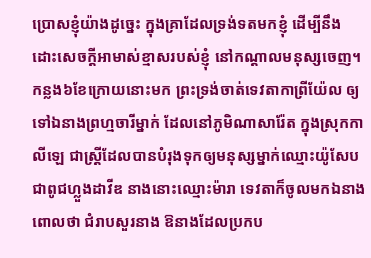ប្រោសខ្ញុំយ៉ាងដូច្នេះ ក្នុងគ្រាដែលទ្រង់ទតមកខ្ញុំ ដើម្បីនឹងដោះសេចក្ដីអាមាស់ខ្មាសរបស់ខ្ញុំ នៅកណ្តាលមនុស្សចេញ។ កន្លង៦ខែក្រោយនោះមក ព្រះទ្រង់ចាត់ទេវតាកាព្រីយ៉ែល ឲ្យទៅឯនាងព្រហ្មចារីម្នាក់ ដែលនៅភូមិណាសារ៉ែត ក្នុងស្រុកកាលីឡេ ជាស្ត្រីដែលបានបំរុងទុកឲ្យមនុស្សម្នាក់ឈ្មោះយ៉ូសែប ជាពូជហ្លួងដាវីឌ នាងនោះឈ្មោះម៉ារា ទេវតាក៏ចូលមកឯនាងពោលថា ជំរាបសួរនាង ឱនាងដែលប្រកប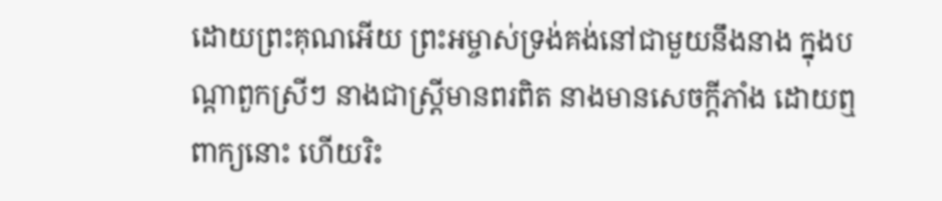ដោយព្រះគុណអើយ ព្រះអម្ចាស់ទ្រង់គង់នៅជាមួយនឹងនាង ក្នុងបណ្តាពួកស្រីៗ នាងជាស្ត្រីមានពរពិត នាងមានសេចក្ដីភាំង ដោយឮពាក្យនោះ ហើយរិះ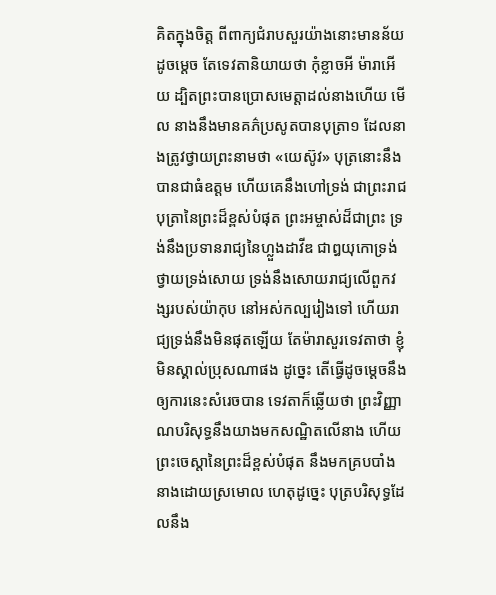គិតក្នុងចិត្ត ពីពាក្យជំរាបសួរយ៉ាងនោះមានន័យដូចម្តេច តែទេវតានិយាយថា កុំខ្លាចអី ម៉ារាអើយ ដ្បិតព្រះបានប្រោសមេត្តាដល់នាងហើយ មើល នាងនឹងមានគភ៌ប្រសូតបានបុត្រា១ ដែលនាងត្រូវថ្វាយព្រះនាមថា «យេស៊ូវ» បុត្រនោះនឹងបានជាធំឧត្តម ហើយគេនឹងហៅទ្រង់ ជាព្រះរាជបុត្រានៃព្រះដ៏ខ្ពស់បំផុត ព្រះអម្ចាស់ដ៏ជាព្រះ ទ្រង់នឹងប្រទានរាជ្យនៃហ្លួងដាវីឌ ជាឰយុកោទ្រង់ថ្វាយទ្រង់សោយ ទ្រង់នឹងសោយរាជ្យលើពួកវង្សរបស់យ៉ាកុប នៅអស់កល្បរៀងទៅ ហើយរាជ្យទ្រង់នឹងមិនផុតឡើយ តែម៉ារាសួរទេវតាថា ខ្ញុំមិនស្គាល់ប្រុសណាផង ដូច្នេះ តើធ្វើដូចម្តេចនឹងឲ្យការនេះសំរេចបាន ទេវតាក៏ឆ្លើយថា ព្រះវិញ្ញាណបរិសុទ្ធនឹងយាងមកសណ្ឋិតលើនាង ហើយព្រះចេស្តានៃព្រះដ៏ខ្ពស់បំផុត នឹងមកគ្របបាំងនាងដោយស្រមោល ហេតុដូច្នេះ បុត្របរិសុទ្ធដែលនឹង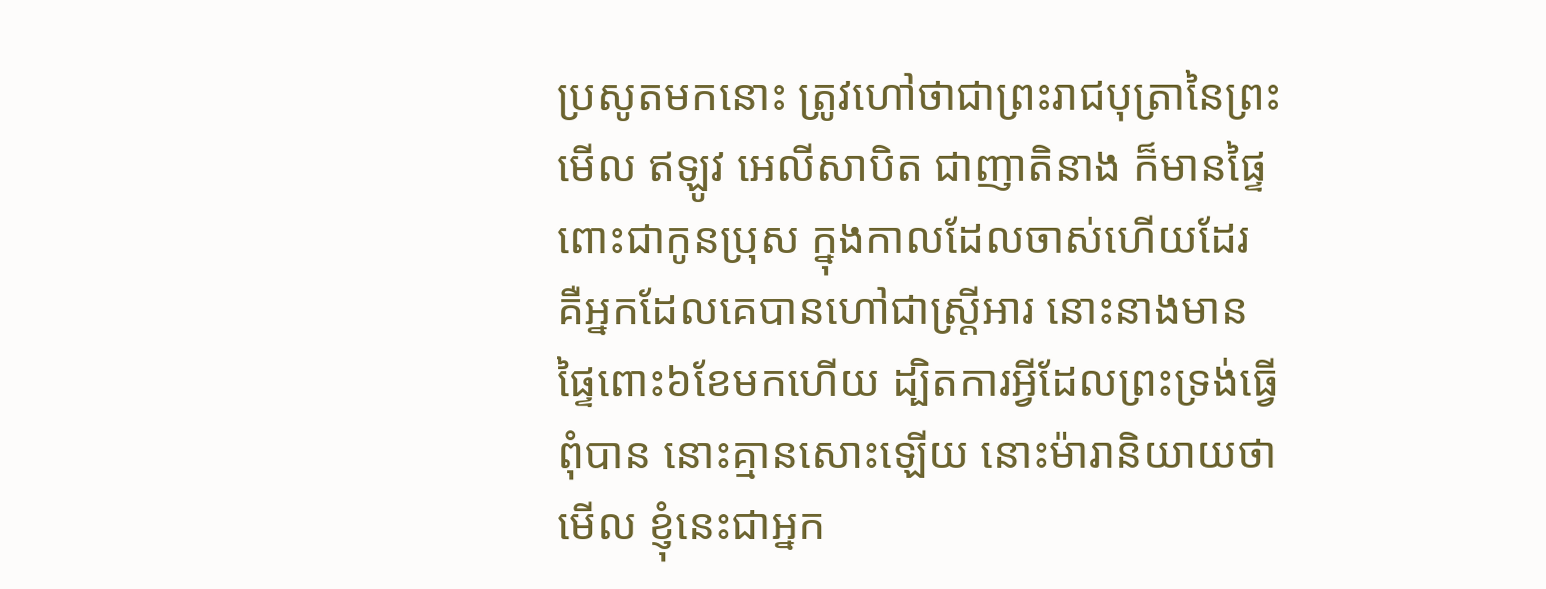ប្រសូតមកនោះ ត្រូវហៅថាជាព្រះរាជបុត្រានៃព្រះ មើល ឥឡូវ អេលីសាបិត ជាញាតិនាង ក៏មានផ្ទៃពោះជាកូនប្រុស ក្នុងកាលដែលចាស់ហើយដែរ គឺអ្នកដែលគេបានហៅជាស្ត្រីអារ នោះនាងមានផ្ទៃពោះ៦ខែមកហើយ ដ្បិតការអ្វីដែលព្រះទ្រង់ធ្វើពុំបាន នោះគ្មានសោះឡើយ នោះម៉ារានិយាយថា មើល ខ្ញុំនេះជាអ្នក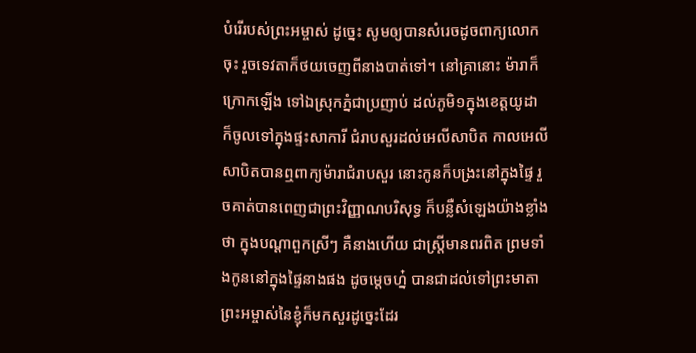បំរើរបស់ព្រះអម្ចាស់ ដូច្នេះ សូមឲ្យបានសំរេចដូចពាក្យលោកចុះ រួចទេវតាក៏ថយចេញពីនាងបាត់ទៅ។ នៅគ្រានោះ ម៉ារាក៏ក្រោកឡើង ទៅឯស្រុកភ្នំជាប្រញាប់ ដល់ភូមិ១ក្នុងខេត្តយូដា ក៏ចូលទៅក្នុងផ្ទះសាការី ជំរាបសួរដល់អេលីសាបិត កាលអេលីសាបិតបានឮពាក្យម៉ារាជំរាបសួរ នោះកូនក៏បង្រះនៅក្នុងផ្ទៃ រួចគាត់បានពេញជាព្រះវិញ្ញាណបរិសុទ្ធ ក៏បន្លឺសំឡេងយ៉ាងខ្លាំងថា ក្នុងបណ្តាពួកស្រីៗ គឺនាងហើយ ជាស្ត្រីមានពរពិត ព្រមទាំងកូននៅក្នុងផ្ទៃនាងផង ដូចម្តេចហ្ន៎ បានជាដល់ទៅព្រះមាតាព្រះអម្ចាស់នៃខ្ញុំក៏មកសួរដូច្នេះដែរ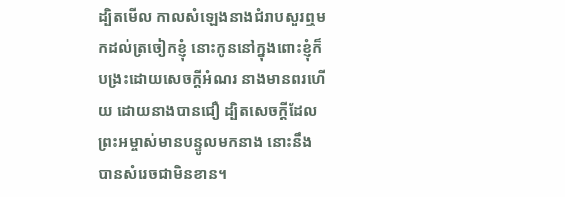ដ្បិតមើល កាលសំឡេងនាងជំរាបសួរឮមកដល់ត្រចៀកខ្ញុំ នោះកូននៅក្នុងពោះខ្ញុំក៏បង្រះដោយសេចក្ដីអំណរ នាងមានពរហើយ ដោយនាងបានជឿ ដ្បិតសេចក្ដីដែលព្រះអម្ចាស់មានបន្ទូលមកនាង នោះនឹងបានសំរេចជាមិនខាន។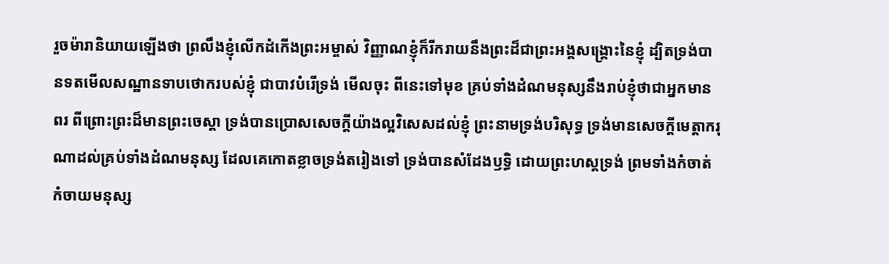រួចម៉ារានិយាយឡើងថា ព្រលឹងខ្ញុំលើកដំកើងព្រះអម្ចាស់ វិញ្ញាណខ្ញុំក៏រីករាយនឹងព្រះដ៏ជាព្រះអង្គសង្គ្រោះនៃខ្ញុំ ដ្បិតទ្រង់បានទតមើលសណ្ឋានទាបថោករបស់ខ្ញុំ ជាបាវបំរើទ្រង់ មើលចុះ ពីនេះទៅមុខ គ្រប់ទាំងដំណមនុស្សនឹងរាប់ខ្ញុំថាជាអ្នកមានពរ ពីព្រោះព្រះដ៏មានព្រះចេស្តា ទ្រង់បានប្រោសសេចក្ដីយ៉ាងល្អវិសេសដល់ខ្ញុំ ព្រះនាមទ្រង់បរិសុទ្ធ ទ្រង់មានសេចក្ដីមេត្តាករុណាដល់គ្រប់ទាំងដំណមនុស្ស ដែលគេកោតខ្លាចទ្រង់តរៀងទៅ ទ្រង់បានសំដែងឫទ្ធិ ដោយព្រះហស្តទ្រង់ ព្រមទាំងកំចាត់កំចាយមនុស្ស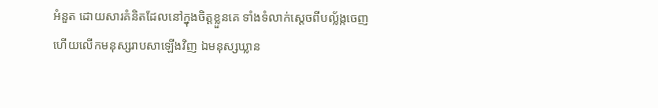អំនួត ដោយសារគំនិតដែលនៅក្នុងចិត្តខ្លួនគេ ទាំងទំលាក់ស្តេចពីបល្ល័ង្កចេញ ហើយលើកមនុស្សរាបសាឡើងវិញ ឯមនុស្សឃ្លាន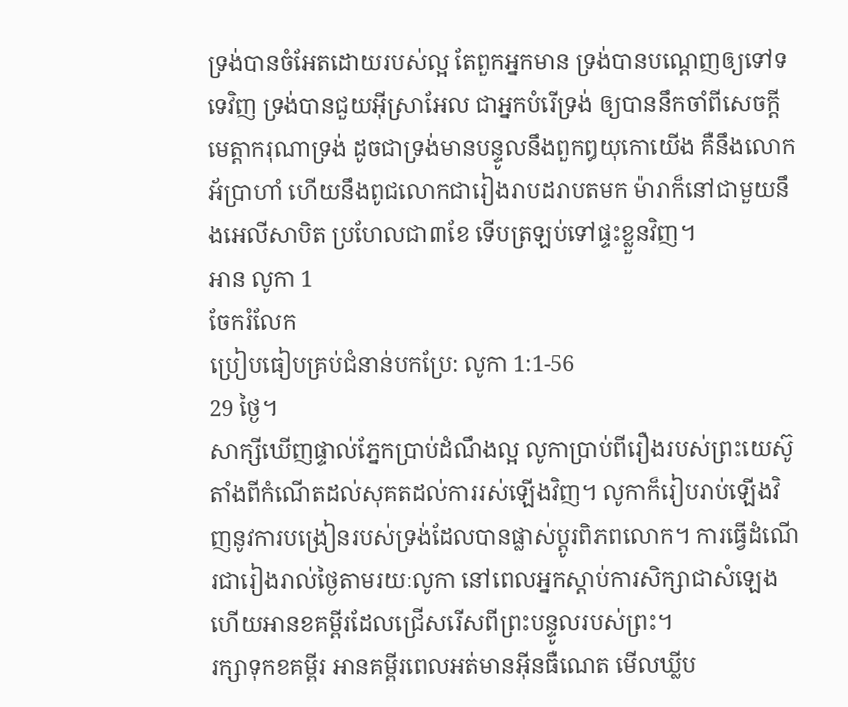ទ្រង់បានចំអែតដោយរបស់ល្អ តែពួកអ្នកមាន ទ្រង់បានបណ្តេញឲ្យទៅទទេវិញ ទ្រង់បានជួយអ៊ីស្រាអែល ជាអ្នកបំរើទ្រង់ ឲ្យបាននឹកចាំពីសេចក្ដីមេត្តាករុណាទ្រង់ ដូចជាទ្រង់មានបន្ទូលនឹងពួកឰយុកោយើង គឺនឹងលោកអ័ប្រាហាំ ហើយនឹងពូជលោកជារៀងរាបដរាបតមក ម៉ារាក៏នៅជាមួយនឹងអេលីសាបិត ប្រហែលជា៣ខែ ទើបត្រឡប់ទៅផ្ទះខ្លួនវិញ។
អាន លូកា 1
ចែករំលែក
ប្រៀបធៀបគ្រប់ជំនាន់បកប្រែ: លូកា 1:1-56
29 ថ្ងៃ។
សាក្សីឃើញផ្ទាល់ភ្នែកប្រាប់ដំណឹងល្អ លូកាប្រាប់ពីរឿងរបស់ព្រះយេស៊ូតាំងពីកំណើតដល់សុគតដល់ការរស់ឡើងវិញ។ លូកាក៏រៀបរាប់ឡើងវិញនូវការបង្រៀនរបស់ទ្រង់ដែលបានផ្លាស់ប្តូរពិភពលោក។ ការធ្វើដំណើរជារៀងរាល់ថ្ងៃតាមរយៈលូកា នៅពេលអ្នកស្តាប់ការសិក្សាជាសំឡេង ហើយអានខគម្ពីរដែលជ្រើសរើសពីព្រះបន្ទូលរបស់ព្រះ។
រក្សាទុកខគម្ពីរ អានគម្ពីរពេលអត់មានអ៊ីនធឺណេត មើលឃ្លីប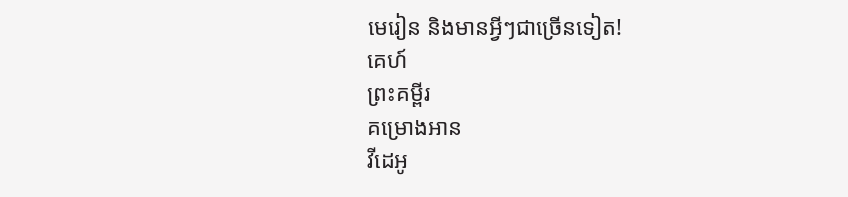មេរៀន និងមានអ្វីៗជាច្រើនទៀត!
គេហ៍
ព្រះគម្ពីរ
គម្រោងអាន
វីដេអូ